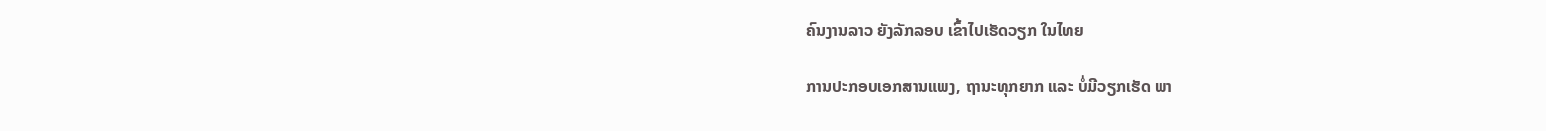ຄົນງານລາວ ຍັງລັກລອບ ເຂົ້າໄປເຮັດວຽກ ໃນໄທຍ

ການປະກອບເອກສານແພງ, ຖານະທຸກຍາກ ແລະ ບໍ່ມີວຽກເຮັດ ພາ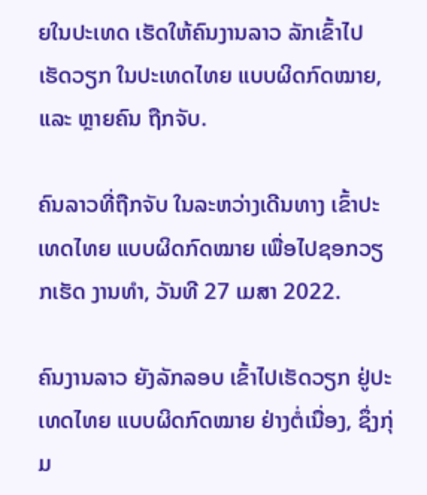ຍໃນປະເທດ ເຮັດໃຫ້ຄົນງານລາວ ລັກເຂົ້າໄປ ເຮັດວຽກ ໃນປະເທດໄທຍ ແບບຜິດກົດໝາຍ, ແລະ ຫຼາຍຄົນ ຖືກຈັບ.

ຄົນລາວທີ່ຖືກຈັບ ໃນລະຫວ່າງເດີນທາງ ເຂົ້າປະເທດໄທຍ ແບບຜິດກົດໝາຍ ເພື່ອໄປຊອກວຽກເຮັດ ງານທຳ, ວັນທີ 27 ເມສາ 2022.

ຄົນງານລາວ ຍັງລັກລອບ ເຂົ້າໄປເຮັດວຽກ ຢູ່ປະເທດໄທຍ ແບບຜິດກົດໝາຍ ຢ່າງຕໍ່ເນື່ອງ, ຊຶ່ງກຸ່ມ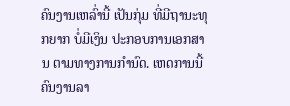ຄົນງານເຫລົ່ານີ້ ເປັນກຸ່ມ ທີ່ມີຖານະທຸກຍາກ ບໍ່ມີເງິນ ປະກອບການເອກສານ ຕາມທາງການກຳນົດ. ເຫດການນີ້ ຄົນງານລາ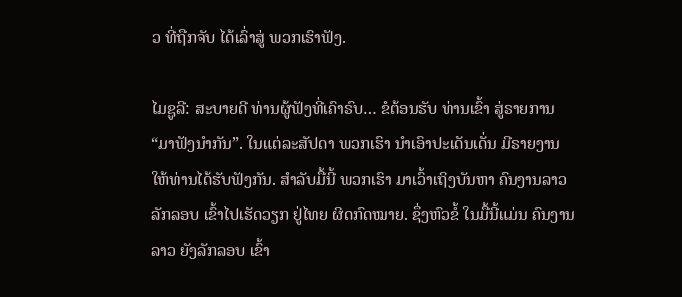ວ ທີ່ຖືກຈັບ ໄດ້ເລົ່າສູ່ ພວກເຮົາຟັງ.

ໄມຊູລີ: ສະບາຍດີ ທ່ານຜູ້ຟັງທີ່ເຄົາຣົບ… ຂໍຕ້ອນຮັບ ທ່ານເຂົ້າ ສູ່ຣາຍການ “ມາຟັງນຳກັນ”. ໃນແຕ່ລະສັປດາ ພວກເຮົາ ນຳເອົາປະເດັນເດັ່ນ ມີຣາຍງານ ໃຫ້ທ່ານໄດ້ຮັບຟັງກັນ. ສຳລັບມື້ນີ້ ພວກເຮົາ ມາເວົ້າເຖິງບັນຫາ ຄົນງານລາວ ລັກລອບ ເຂົ້າໄປເຮັດວຽກ ຢູ່ໄທຍ ຜິດກົດໝາຍ. ຊຶ່ງຫົວຂໍ້ ໃນມື້ນີ້ແມ່ນ ຄົນງານລາວ ຍັງລັກລອບ ເຂົ້າ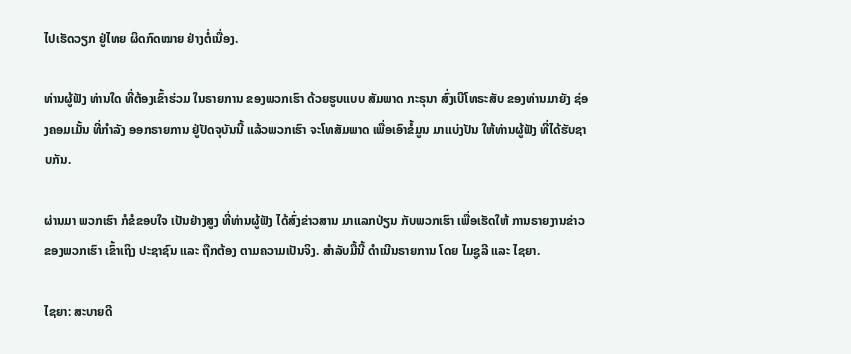ໄປເຮັດວຽກ ຢູ່ໄທຍ ຜິດກົດໝາຍ ຢ່າງຕໍ່ເນື່ອງ.

ທ່ານຜູ້ຟັງ ທ່ານໃດ ທີ່ຕ້ອງເຂົ້າຮ່ວມ ໃນຣາຍການ ຂອງພວກເຮົາ ດ້ວຍຮູບແບບ ສັມພາດ ກະຣຸນາ ສົ່ງເບີໂທຣະສັບ ຂອງທ່ານມາຍັງ ຊ່ອງຄອມເມັ້ນ ທີ່ກຳລັງ ອອກຣາຍການ ຢູ່ປັດຈຸບັນນີ້ ແລ້ວພວກເຮົາ ຈະໂທສັມພາດ ເພື່ອເອົາຂໍ້ມູນ ມາແບ່ງປັນ ໃຫ້ທ່ານຜູ້ຟັງ ທີ່ໄດ້ຮັບຊາບກັນ.

ຜ່ານມາ ພວກເຮົາ ກໍຂໍຂອບໃຈ ເປັນຢ່າງສູງ ທີ່ທ່ານຜູ້ຟັງ ໄດ້ສົ່ງຂ່າວສານ ມາແລກປ່ຽນ ກັບພວກເຮົາ ເພື່ອເຮັດໃຫ້ ການຣາຍງານຂ່າວ ຂອງພວກເຮົາ ເຂົ້າເຖິງ ປະຊາຊົນ ແລະ ຖືກຕ້ອງ ຕາມຄວາມເປັນຈິງ. ສຳລັບມື້ນີ້ ດຳເນີນຣາຍການ ໂດຍ ໄມຊູລີ ແລະ ໄຊຍາ.

ໄຊຍາ: ສະບາຍດີ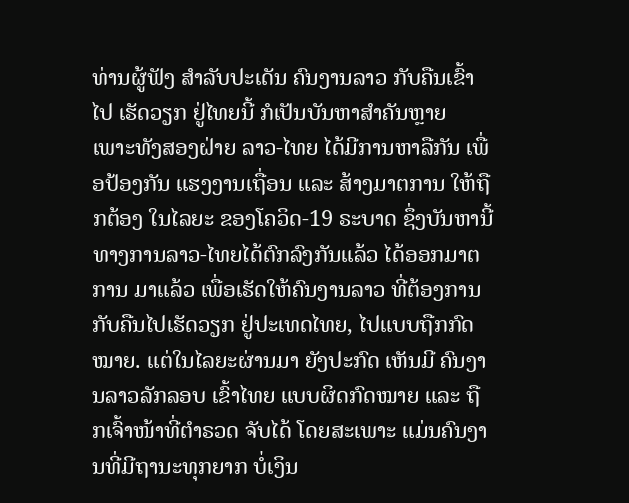ທ່ານຜູ້ຟັງ ສຳລັບປະເດັນ ຄົນງານລາວ ກັບຄືນເຂົ້າໄປ ເຮັດວຽກ ຢູ່ໄທຍນີ້ ກໍເປັນບັນຫາສຳຄັນຫຼາຍ ເພາະທັງສອງຝ່າຍ ລາວ-ໄທຍ ໄດ້ມີການຫາລືກັນ ເພື່ອປ້ອງກັນ ແຮງງານເຖື່ອນ ແລະ ສ້າງມາຕການ ໃຫ້ຖືກຕ້ອງ ໃນໄລຍະ ຂອງໂຄວິດ-19 ຣະບາດ ຊຶ່ງບັນຫານີ້ ທາງການລາວ-ໄທຍໄດ້ຕົກລົງກັນແລ້ວ ໄດ້ອອກມາຕການ ມາແລ້ວ ເພື່ອເຮັດໃຫ້ຄົນງານລາວ ທີ່ຕ້ອງການ ກັບຄືນໄປເຮັດວຽກ ຢູ່ປະເທດໄທຍ, ໄປແບບຖືກກົດໝາຍ. ແຕ່ໃນໄລຍະຜ່ານມາ ຍັງປະກົດ ເຫັນມີ ຄົນງານລາວລັກລອບ ເຂົ້າໄທຍ ແບບຜິດກົດໝາຍ ແລະ ຖືກເຈົ້າໜ້າທີ່ຕຳຣວດ ຈັບໄດ້ ໂດຍສະເພາະ ແມ່ນຄົນງານທີ່ມີຖານະທຸກຍາກ ບໍ່ເງິນ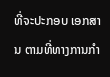ທີ່ຈະປະກອບ ເອກສານ ຕາມທີ່ທາງການກຳ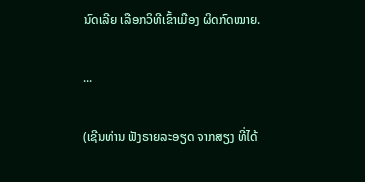ນົດເລີຍ ເລືອກວິທີເຂົ້າເມືອງ ຜິດກົດໝາຍ.

...

(ເຊີນທ່ານ ຟັງຣາຍລະອຽດ ຈາກສຽງ ທີ່ໄດ້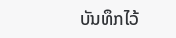ບັນທຶກໄວ້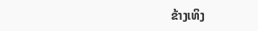ຂ້າງເທິງ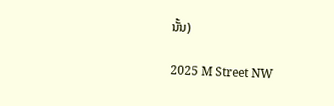ນັ້ນ)

2025 M Street NW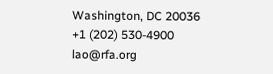Washington, DC 20036
+1 (202) 530-4900
lao@rfa.org